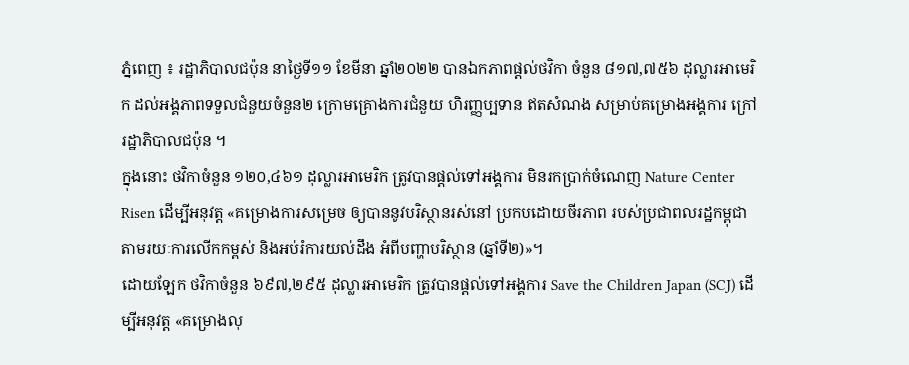ភ្នំពេញ ៖ រដ្ឋាភិបាលជប៉ុន នាថ្ងៃទី១១ ខែមីនា ឆ្នាំ២០២២ បានឯកភាពផ្តល់ថវិកា ចំនួន ៨១៧,៧៥៦ ដុល្លារអាមេរិក ដល់អង្គភាពទទួលជំនួយចំនួន២ ក្រោមគ្រោងការជំនួយ ហិរញ្ញប្បទាន ឥតសំណង សម្រាប់គម្រោងអង្គការ ក្រៅរដ្ឋាភិបាលជប៉ុន ។
ក្នុងនោះ ថវិកាចំនួន ១២០,៤៦១ ដុល្លារអាមេរិក ត្រូវបានផ្តល់ទៅអង្គការ មិនរកប្រាក់ចំណេញ Nature Center Risen ដើម្បីអនុវត្ត «គម្រោងការសម្រេច ឲ្យបាននូវបរិស្ថានរស់នៅ ប្រកបដោយចីរភាព របស់ប្រជាពលរដ្ឋកម្ពុជា តាមរយៈការលើកកម្ពស់ និងអប់រំការយល់ដឹង អំពីបញ្ហាបរិស្ថាន (ឆ្នាំទី២)»។
ដោយឡែក ថវិកាចំនួន ៦៩៧,២៩៥ ដុល្លារអាមេរិក ត្រូវបានផ្តល់ទៅអង្គការ Save the Children Japan (SCJ) ដើម្បីអនុវត្ត «គម្រោងលុ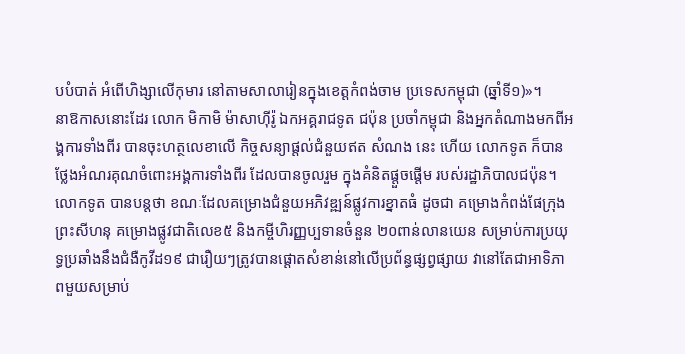បបំបាត់ អំពើហិង្សាលើកុមារ នៅតាមសាលារៀនក្នុងខេត្តកំពង់ចាម ប្រទេសកម្ពុជា (ឆ្នាំទី១)»។
នាឱកាសនោះដែរ លោក មិកាមិ ម៉ាសាហ៊ីរ៉ូ ឯកអគ្គរាជទូត ជប៉ុន ប្រចាំកម្ពុជា និងអ្នកតំណាងមកពីអង្គការទាំងពីរ បានចុះហត្ថលេខាលើ កិច្ចសន្យាផ្តល់ជំនួយឥត សំណង នេះ ហើយ លោកទូត ក៏បានថ្លែងអំណរគុណចំពោះអង្គការទាំងពីរ ដែលបានចូលរួម ក្នុងគំនិតផ្តួចផ្តើម របស់រដ្ឋាភិបាលជប៉ុន។
លោកទូត បានបន្ដថា ខណៈដែលគម្រោងជំនួយអភិវឌ្ឍន៍ផ្លូវការខ្នាតធំ ដូចជា គម្រោងកំពង់ផែក្រុងព្រះសីហនុ គម្រោងផ្លូវជាតិលេខ៥ និងកម្ចីហិរញ្ញប្បទានចំនួន ២០ពាន់លានយេន សម្រាប់ការប្រយុទ្ធប្រឆាំងនឹងជំងឺកូវីដ១៩ ជារឿយៗត្រូវបានផ្តោតសំខាន់នៅលើប្រព័ន្ធផ្សព្វផ្សាយ វានៅតែជាអាទិភាពមួយសម្រាប់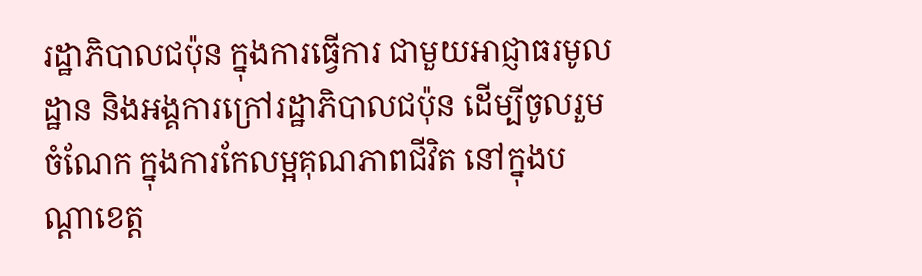រដ្ឋាភិបាលជប៉ុន ក្នុងការធ្វើការ ជាមួយអាជ្ញាធរមូលដ្ឋាន និងអង្គការក្រៅរដ្ឋាភិបាលជប៉ុន ដើម្បីចូលរួមចំណែក ក្នុងការកែលម្អគុណភាពជីវិត នៅក្នុងបណ្តាខេត្ត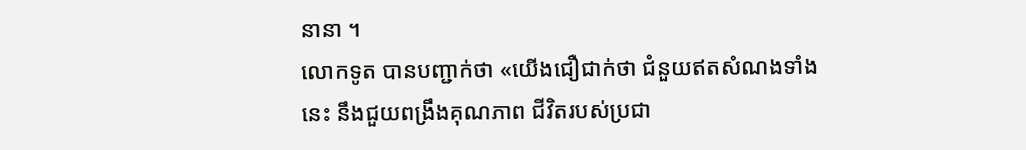នានា ។
លោកទូត បានបញ្ជាក់ថា «យើងជឿជាក់ថា ជំនួយឥតសំណងទាំង នេះ នឹងជួយពង្រឹងគុណភាព ជីវិតរបស់ប្រជា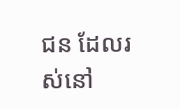ជន ដែលរស់នៅ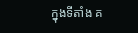ក្នុងទីតាំង គ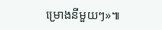ម្រោងនីមួយៗ»៕